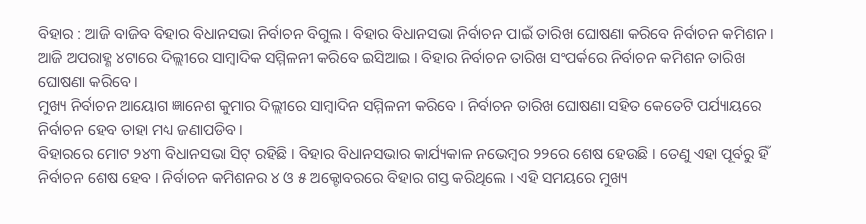ବିହାର : ଆଜି ବାଜିବ ବିହାର ବିଧାନସଭା ନିର୍ବାଚନ ବିଗୁଲ । ବିହାର ବିଧାନସଭା ନିର୍ବାଚନ ପାଇଁ ତାରିଖ ଘୋଷଣା କରିବେ ନିର୍ବାଚନ କମିଶନ । ଆଜି ଅପରାହ୍ଣ ୪ଟାରେ ଦିଲ୍ଲୀରେ ସାମ୍ବାଦିକ ସମ୍ମିଳନୀ କରିବେ ଇସିଆଇ । ବିହାର ନିର୍ବାଚନ ତାରିଖ ସଂପର୍କରେ ନିର୍ବାଚନ କମିଶନ ତାରିଖ ଘୋଷଣା କରିବେ ।
ମୁଖ୍ୟ ନିର୍ବାଚନ ଆୟୋଗ ଜ୍ଞାନେଶ କୁମାର ଦିଲ୍ଲୀରେ ସାମ୍ବାଦିନ ସମ୍ମିଳନୀ କରିବେ । ନିର୍ବାଚନ ତାରିଖ ଘୋଷଣା ସହିତ କେତେଟି ପର୍ଯ୍ୟାୟରେ ନିର୍ବାଚନ ହେବ ତାହା ମଧ୍ୟ ଜଣାପଡିବ ।
ବିହାରରେ ମୋଟ ୨୪୩ ବିଧାନସଭା ସିଟ୍ ରହିଛି । ବିହାର ବିଧାନସଭାର କାର୍ଯ୍ୟକାଳ ନଭେମ୍ବର ୨୨ରେ ଶେଷ ହେଉଛି । ତେଣୁ ଏହା ପୂର୍ବରୁ ହିଁ ନିର୍ବାଚନ ଶେଷ ହେବ । ନିର୍ବାଚନ କମିଶନର ୪ ଓ ୫ ଅକ୍ଟୋବରରେ ବିହାର ଗସ୍ତ କରିଥିଲେ । ଏହି ସମୟରେ ମୁଖ୍ୟ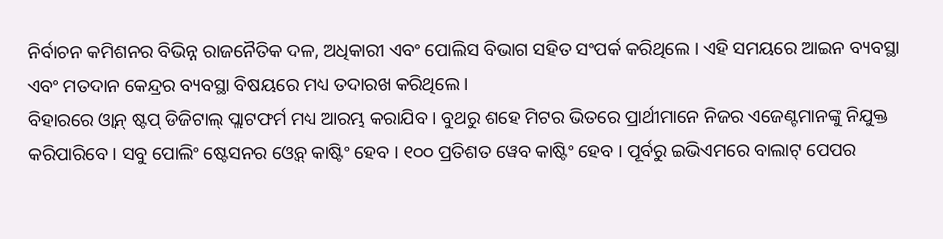ନିର୍ବାଚନ କମିଶନର ବିଭିନ୍ନ ରାଜନୈତିକ ଦଳ, ଅଧିକାରୀ ଏବଂ ପୋଲିସ ବିଭାଗ ସହିତ ସଂପର୍କ କରିଥିଲେ । ଏହି ସମୟରେ ଆଇନ ବ୍ୟବସ୍ଥା ଏବଂ ମତଦାନ କେନ୍ଦ୍ରର ବ୍ୟବସ୍ଥା ବିଷୟରେ ମଧ୍ୟ ତଦାରଖ କରିଥିଲେ ।
ବିହାରରେ ଓ୍ୱାନ୍ ଷ୍ଟପ୍ ଡିଜିଟାଲ୍ ପ୍ଲାଟଫର୍ମ ମଧ୍ୟ ଆରମ୍ଭ କରାଯିବ । ବୁଥରୁ ଶହେ ମିଟର ଭିତରେ ପ୍ରାର୍ଥୀମାନେ ନିଜର ଏଜେଣ୍ଟମାନଙ୍କୁ ନିଯୁକ୍ତ କରିପାରିବେ । ସବୁ ପୋଲିଂ ଷ୍ଟେସନର ଓ୍ୱେବ୍ କାଷ୍ଟିଂ ହେବ । ୧୦୦ ପ୍ରତିଶତ ୱେବ କାଷ୍ଟିଂ ହେବ । ପୂର୍ବରୁ ଇଭିଏମରେ ବାଲାଟ୍ ପେପର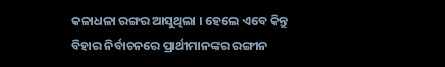କଳାଧଳା ରଙ୍ଗର ଆସୁଥିଲା । ହେଲେ ଏବେ କିନ୍ତୁ ବିହାର ନିର୍ବାଚନରେ ପ୍ରାର୍ଥୀମାନଙ୍କର ରଙ୍ଗୀନ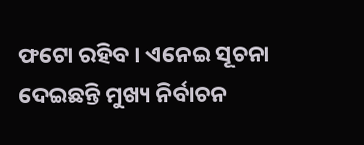ଫଟୋ ରହିବ । ଏନେଇ ସୂଚନା ଦେଇଛନ୍ତି ମୁଖ୍ୟ ନିର୍ବାଚନ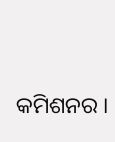କମିଶନର ।